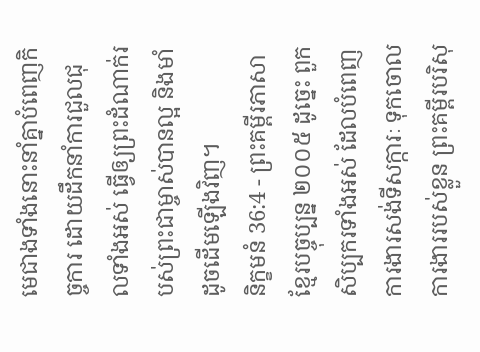មេជាងទាំងនោះនាំគ្នាបំពេញកិច្ចការ ដោយដឹកនាំការជួលជុលទាំងអស់ ធ្វើឲ្យព្រះដំណាក់របស់ព្រះជាម្ចាស់បានល្អ និងមាំ ដូចដើមឡើងវិញ។
និក្ខមនំ 36:4 - ព្រះគម្ពីរភាសាខ្មែរបច្ចុប្បន្ន ២០០៥ ដូច្នេះ ពួកសិប្បករទាំងអស់ ដែលបំពេញការងារសង់ទីសក្ការៈ ទុកចោលការងាររបស់ខ្លួន ព្រះគម្ពីរបរិសុ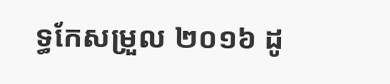ទ្ធកែសម្រួល ២០១៦ ដូ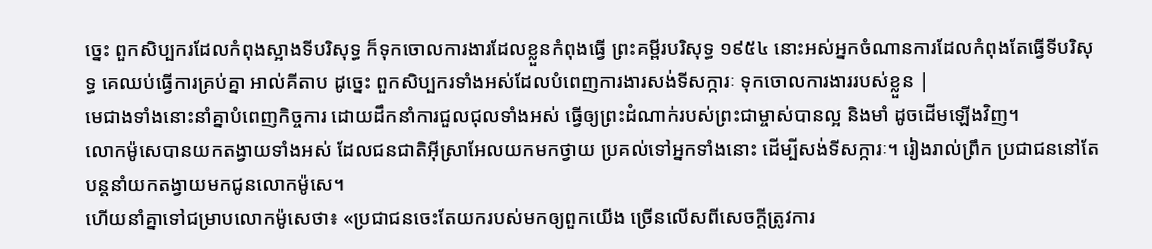ច្នេះ ពួកសិប្បករដែលកំពុងស្អាងទីបរិសុទ្ធ ក៏ទុកចោលការងារដែលខ្លួនកំពុងធ្វើ ព្រះគម្ពីរបរិសុទ្ធ ១៩៥៤ នោះអស់អ្នកចំណានការដែលកំពុងតែធ្វើទីបរិសុទ្ធ គេឈប់ធ្វើការគ្រប់គ្នា អាល់គីតាប ដូច្នេះ ពួកសិប្បករទាំងអស់ដែលបំពេញការងារសង់ទីសក្ការៈ ទុកចោលការងាររបស់ខ្លួន |
មេជាងទាំងនោះនាំគ្នាបំពេញកិច្ចការ ដោយដឹកនាំការជួលជុលទាំងអស់ ធ្វើឲ្យព្រះដំណាក់របស់ព្រះជាម្ចាស់បានល្អ និងមាំ ដូចដើមឡើងវិញ។
លោកម៉ូសេបានយកតង្វាយទាំងអស់ ដែលជនជាតិអ៊ីស្រាអែលយកមកថ្វាយ ប្រគល់ទៅអ្នកទាំងនោះ ដើម្បីសង់ទីសក្ការៈ។ រៀងរាល់ព្រឹក ប្រជាជននៅតែបន្តនាំយកតង្វាយមកជូនលោកម៉ូសេ។
ហើយនាំគ្នាទៅជម្រាបលោកម៉ូសេថា៖ «ប្រជាជនចេះតែយករបស់មកឲ្យពួកយើង ច្រើនលើសពីសេចក្ដីត្រូវការ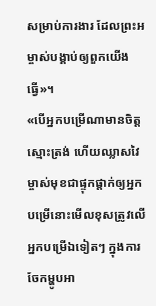សម្រាប់ការងារ ដែលព្រះអម្ចាស់បង្គាប់ឲ្យពួកយើងធ្វើ»។
«បើអ្នកបម្រើណាមានចិត្តស្មោះត្រង់ ហើយឈ្លាសវៃ ម្ចាស់មុខជាផ្ទុកផ្ដាក់ឲ្យអ្នកបម្រើនោះមើលខុសត្រូវលើអ្នកបម្រើឯទៀតៗ ក្នុងការចែកម្ហូបអា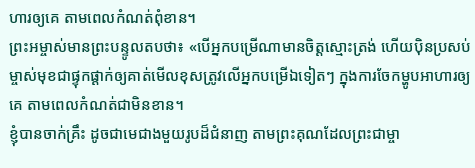ហារឲ្យគេ តាមពេលកំណត់ពុំខាន។
ព្រះអម្ចាស់មានព្រះបន្ទូលតបថា៖ «បើអ្នកបម្រើណាមានចិត្តស្មោះត្រង់ ហើយប៉ិនប្រសប់ ម្ចាស់មុខជាផ្ទុកផ្ដាក់ឲ្យគាត់មើលខុសត្រូវលើអ្នកបម្រើឯទៀតៗ ក្នុងការចែកម្ហូបអាហារឲ្យគេ តាមពេលកំណត់ជាមិនខាន។
ខ្ញុំបានចាក់គ្រឹះ ដូចជាមេជាងមួយរូបដ៏ជំនាញ តាមព្រះគុណដែលព្រះជាម្ចា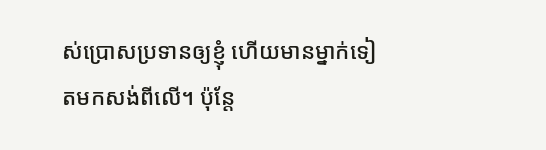ស់ប្រោសប្រទានឲ្យខ្ញុំ ហើយមានម្នាក់ទៀតមកសង់ពីលើ។ ប៉ុន្តែ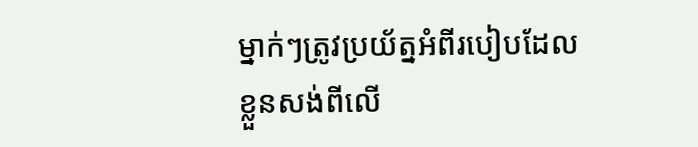ម្នាក់ៗត្រូវប្រយ័ត្នអំពីរបៀបដែលខ្លួនសង់ពីលើ